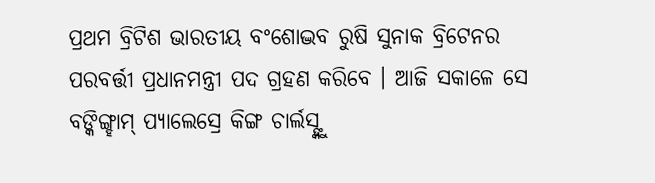ପ୍ରଥମ ବ୍ରିଟିଶ ଭାରତୀୟ ବଂଶୋଦ୍ଭବ ରୁଷି ସୁନାକ ବ୍ରିଟେନର
ପରବର୍ତ୍ତୀ ପ୍ରଧାନମନ୍ତ୍ରୀ ପଦ ଗ୍ରହଣ କରିବେ । ଆଜି ସକାଳେ ସେ
ବଙ୍କିଙ୍ଗ୍ହାମ୍ ପ୍ୟାଲେସ୍ରେ କିଙ୍ଗ ଚାର୍ଲସ୍ଙ୍କୁ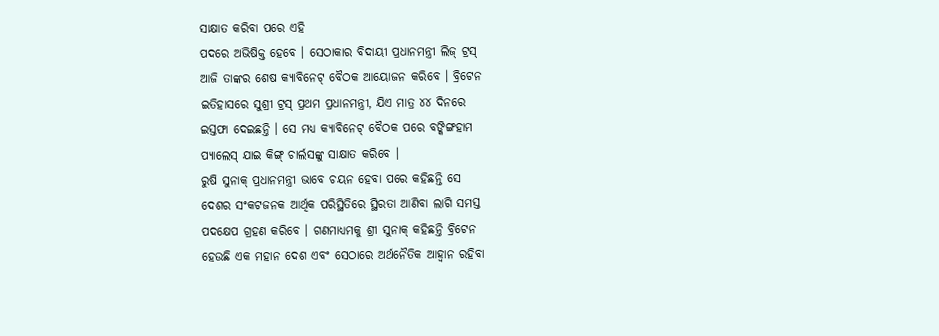ସାକ୍ଷାତ କରିବା ପରେ ଏହି
ପଦରେ ଅଭିଷିକ୍ତ ହେବେ । ସେଠାକାର ବିଦାୟୀ ପ୍ରଧାନମନ୍ତ୍ରୀ ଲିଜ୍ ଟ୍ରସ୍
ଆଜି ତାଙ୍କର ଶେଷ କ୍ୟାବିନେଟ୍ ବୈଠକ ଆୟୋଜନ କରିବେ । ବ୍ରିଟେନ
ଇତିହାସରେ ସୁଶ୍ରୀ ଟ୍ରସ୍ ପ୍ରଥମ ପ୍ରଧାନମନ୍ତ୍ରୀ, ଯିଏ ମାତ୍ର ୪୪ ଦିନରେ
ଇସ୍ତଫା ଦେଇଛନ୍ତି । ସେ ମଧ୍ୟ କ୍ୟାବିନେଟ୍ ବୈଠକ ପରେ ବଙ୍କିଙ୍ଗହାମ
ପ୍ୟାଲେସ୍ ଯାଇ କିଙ୍ଗ୍ ଚାର୍ଲସଙ୍କୁ ସାକ୍ଷାତ କରିବେ ।
ରୁଷି ସୁନାକ୍ ପ୍ରଧାନମନ୍ତ୍ରୀ ଭାବେ ଚୟନ ହେବା ପରେ କହିଛନ୍ତି ସେ
ଦେଶର ସଂକଟଜନକ ଆର୍ଥିକ ପରିସ୍ଥିତିରେ ସ୍ଥିରତା ଆଣିବା ଲାଗି ସମସ୍ତ
ପଦକ୍ଷେପ ଗ୍ରହଣ କରିବେ । ଗଣମାଧ୍ୟମକୁ ଶ୍ରୀ ସୁନାକ୍ କହିଛନ୍ତି ବ୍ରିଟେନ
ହେଉଛି ଏକ ମହାନ ଦେଶ ଏବଂ ସେଠାରେ ଅର୍ଥନୈତିକ ଆହ୍ୱାନ ରହିବା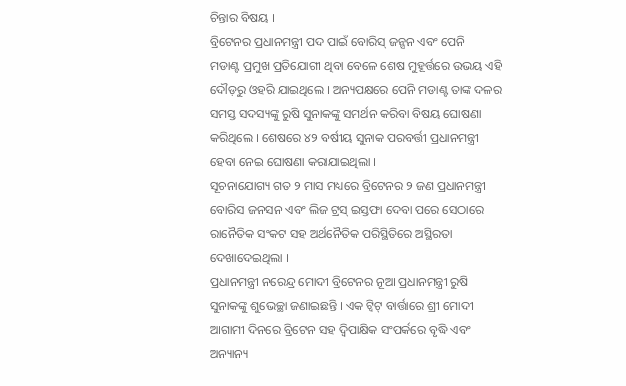ଚିନ୍ତାର ବିଷୟ ।
ବ୍ରିଟେନର ପ୍ରଧାନମନ୍ତ୍ରୀ ପଦ ପାଇଁ ବୋରିସ୍ ଜନ୍ସନ ଏବଂ ପେନି
ମଡାଣ୍ଟ ପ୍ରମୁଖ ପ୍ରତିଯୋଗୀ ଥିବା ବେଳେ ଶେଷ ମୁହୂର୍ତ୍ତରେ ଉଭୟ ଏହି
ଦୌଡ଼ରୁ ଓହରି ଯାଇଥିଲେ । ଅନ୍ୟପକ୍ଷରେ ପେନି ମଡାଣ୍ଟ ତାଙ୍କ ଦଳର
ସମସ୍ତ ସଦସ୍ୟଙ୍କୁ ରୁଷି ସୁନାକଙ୍କୁ ସମର୍ଥନ କରିବା ବିଷୟ ଘୋଷଣା
କରିଥିଲେ । ଶେଷରେ ୪୨ ବର୍ଷୀୟ ସୁନାକ ପରବର୍ତ୍ତୀ ପ୍ରଧାନମନ୍ତ୍ରୀ
ହେବା ନେଇ ଘୋଷଣା କରାଯାଇଥିଲା ।
ସୂଚନାଯୋଗ୍ୟ ଗତ ୨ ମାସ ମଧ୍ୟରେ ବ୍ରିଟେନର ୨ ଜଣ ପ୍ରଧାନମନ୍ତ୍ରୀ
ବୋରିସ ଜନସନ ଏବଂ ଲିଜ ଟ୍ରସ୍ ଇସ୍ତଫା ଦେବା ପରେ ସେଠାରେ
ରାନୈତିକ ସଂକଟ ସହ ଅର୍ଥନୈତିକ ପରିସ୍ଥିତିରେ ଅସ୍ଥିରତା
ଦେଖାଦେଇଥିଲା ।
ପ୍ରଧାନମନ୍ତ୍ରୀ ନରେନ୍ଦ୍ର ମୋଦୀ ବ୍ରିଟେନର ନୂଆ ପ୍ରଧାନମନ୍ତ୍ରୀ ରୁଷି
ସୁନାକଙ୍କୁ ଶୁଭେଚ୍ଛା ଜଣାଇଛନ୍ତି । ଏକ ଟ୍ୱିଟ୍ ବାର୍ତ୍ତାରେ ଶ୍ରୀ ମୋଦୀ
ଆଗାମୀ ଦିନରେ ବ୍ରିଟେନ ସହ ଦ୍ୱିପାକ୍ଷିକ ସଂପର୍କରେ ବୃଦ୍ଧି ଏବଂ ଅନ୍ୟାନ୍ୟ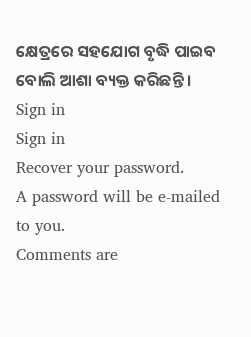କ୍ଷେତ୍ରରେ ସହଯୋଗ ବୃଦ୍ଧି ପାଇବ ବୋଲି ଆଶା ବ୍ୟକ୍ତ କରିଛନ୍ତି ।
Sign in
Sign in
Recover your password.
A password will be e-mailed to you.
Comments are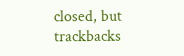closed, but trackbacks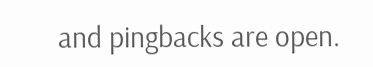and pingbacks are open.